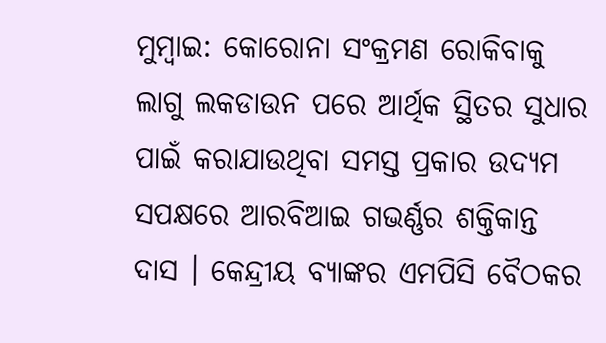ମୁମ୍ବାଇ: କୋରୋନା ସଂକ୍ରମଣ ରୋକିବାକୁ ଲାଗୁ ଲକଡାଉନ ପରେ ଆର୍ଥିକ ସ୍ଥିତର ସୁଧାର ପାଇଁ କରାଯାଉଥିବା ସମସ୍ତ ପ୍ରକାର ଉଦ୍ୟମ ସପକ୍ଷରେ ଆରବିଆଇ ଗଭର୍ଣ୍ଣର ଶକ୍ତିକାନ୍ତ ଦାସ । କେନ୍ଦ୍ରୀୟ ବ୍ୟାଙ୍କର ଏମପିସି ବୈଠକର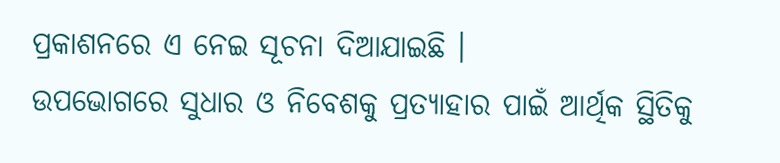ପ୍ରକାଶନରେ ଏ ନେଇ ସୂଚନା ଦିଆଯାଇଛି ।
ଉପଭୋଗରେ ସୁଧାର ଓ ନିବେଶକୁ ପ୍ରତ୍ୟାହାର ପାଇଁ ଆର୍ଥିକ ସ୍ଥିତିକୁ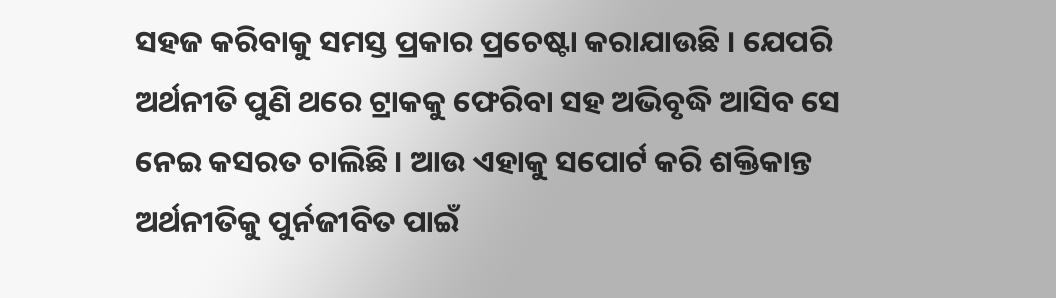ସହଜ କରିବାକୁ ସମସ୍ତ ପ୍ରକାର ପ୍ରଚେଷ୍ଟା କରାଯାଉଛି । ଯେପରି ଅର୍ଥନୀତି ପୁଣି ଥରେ ଟ୍ରାକକୁ ଫେରିବା ସହ ଅଭିବୃଦ୍ଧି ଆସିବ ସେ ନେଇ କସରତ ଚାଲିଛି । ଆଉ ଏହାକୁ ସପୋର୍ଟ କରି ଶକ୍ତିକାନ୍ତ ଅର୍ଥନୀତିକୁ ପୁର୍ନଜୀବିତ ପାଇଁ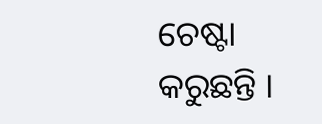ଚେଷ୍ଟା କରୁଛନ୍ତି ।